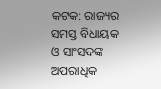କଟକ: ରାଜ୍ୟର ସମସ୍ତ ବିଧାୟକ ଓ ସାଂସଦଙ୍କ ଅପରାଧିକ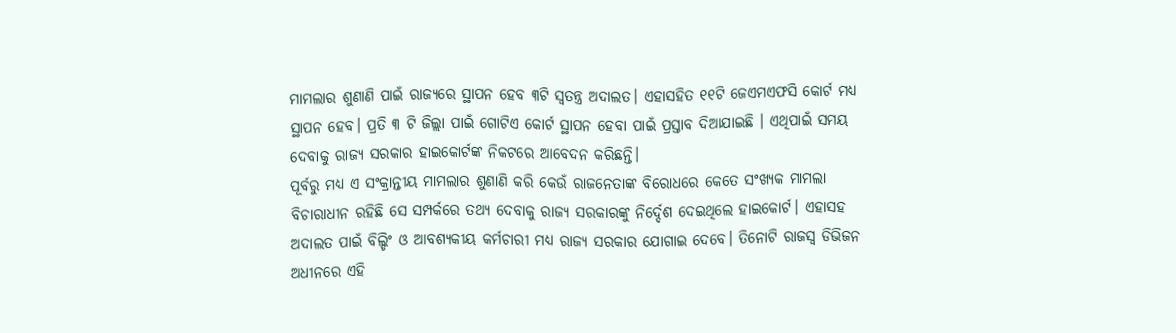ମାମଲାର ଶୁଣାଣି ପାଇଁ ରାଜ୍ୟରେ ସ୍ଥାପନ ହେବ ୩ଟି ସ୍ବତନ୍ତ୍ର ଅଦାଲତ। ଏହାସହିତ ୧୧ଟି ଜେଏମଏଫସି କୋର୍ଟ ମଧ୍ୟ ସ୍ଥାପନ ହେବ। ପ୍ରତି ୩ ଟି ଜିଲ୍ଲା ପାଇଁ ଗୋଟିଏ କୋର୍ଟ ସ୍ଥାପନ ହେବା ପାଇଁ ପ୍ରସ୍ତାବ ଦିଆଯାଇଛି । ଏଥିପାଇଁ ସମୟ ଦେବାକୁ ରାଜ୍ୟ ସରକାର ହାଇକୋର୍ଟଙ୍କ ନିକଟରେ ଆବେଦନ କରିଛନ୍ତି।
ପୂର୍ବରୁ ମଧ୍ୟ ଏ ସଂକ୍ରାନ୍ତୀୟ ମାମଲାର ଶୁଣାଣି କରି କେଉଁ ରାଜନେତାଙ୍କ ବିରୋଧରେ କେତେ ସଂଖ୍ୟକ ମାମଲା ବିଚାରାଧୀନ ରହିଛି ସେ ସମ୍ପର୍କରେ ତଥ୍ୟ ଦେବାକୁ ରାଜ୍ୟ ସରକାରଙ୍କୁ ନିର୍ଦ୍ଦେଶ ଦେଇଥିଲେ ହାଇକୋର୍ଟ। ଏହାସହ ଅଦାଲତ ପାଇଁ ବିଲ୍ଡିଂ ଓ ଆବଶ୍ୟକୀୟ କର୍ମଚାରୀ ମଧ୍ୟ ରାଜ୍ୟ ସରକାର ଯୋଗାଇ ଦେବେ। ତିନୋଟି ରାଜସ୍ବ ଡିଭିଜନ ଅଧୀନରେ ଏହି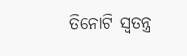ତିନୋଟି ସ୍ବତନ୍ତ୍ର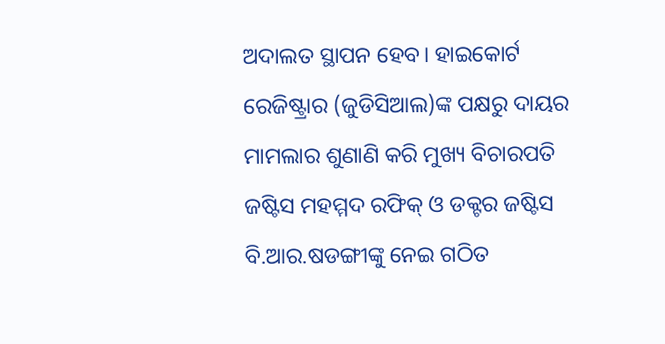ଅଦାଲତ ସ୍ଥାପନ ହେବ। ହାଇକୋର୍ଟ ରେଜିଷ୍ଟ୍ରାର (ଜୁଡିସିଆଲ)ଙ୍କ ପକ୍ଷରୁ ଦାୟର ମାମଲାର ଶୁଣାଣି କରି ମୁଖ୍ୟ ବିଚାରପତି ଜଷ୍ଟିସ ମହମ୍ମଦ ରଫିକ୍ ଓ ଡକ୍ଟର ଜଷ୍ଟିସ ବି.ଆର.ଷଡଙ୍ଗୀଙ୍କୁ ନେଇ ଗଠିତ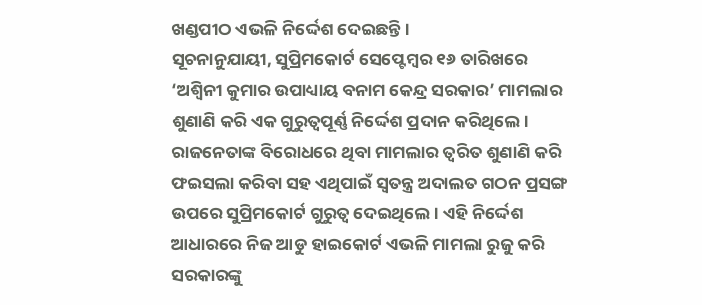ଖଣ୍ଡପୀଠ ଏଭଳି ନିର୍ଦ୍ଦେଶ ଦେଇଛନ୍ତି।
ସୂଚନାନୁଯାୟୀ, ସୁପ୍ରିମକୋର୍ଟ ସେପ୍ଟେମ୍ବର ୧୬ ତାରିଖରେ ‘ଅଶ୍ବିନୀ କୁମାର ଉପାଧ୍ୟାୟ ବନାମ କେନ୍ଦ୍ର ସରକାର’ ମାମଲାର ଶୁଣାଣି କରି ଏକ ଗୁରୁତ୍ବପୂର୍ଣ୍ଣ ନିର୍ଦ୍ଦେଶ ପ୍ରଦାନ କରିଥିଲେ। ରାଜନେତାଙ୍କ ବିରୋଧରେ ଥିବା ମାମଲାର ତ୍ବରିତ ଶୁଣାଣି କରି ଫଇସଲା କରିବା ସହ ଏଥିପାଇଁ ସ୍ବତନ୍ତ୍ର ଅଦାଲତ ଗଠନ ପ୍ରସଙ୍ଗ ଉପରେ ସୁପ୍ରିମକୋର୍ଟ ଗୁରୁତ୍ବ ଦେଇଥିଲେ। ଏହି ନିର୍ଦ୍ଦେଶ ଆଧାରରେ ନିଜ ଆଡୁ ହାଇକୋର୍ଟ ଏଭଳି ମାମଲା ରୁଜୁ କରି ସରକାରଙ୍କୁ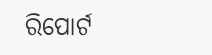ରିପୋର୍ଟ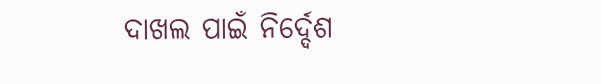ଦାଖଲ ପାଇଁ ନିର୍ଦ୍ଦେଶ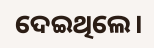ଦେଇଥିଲେ।